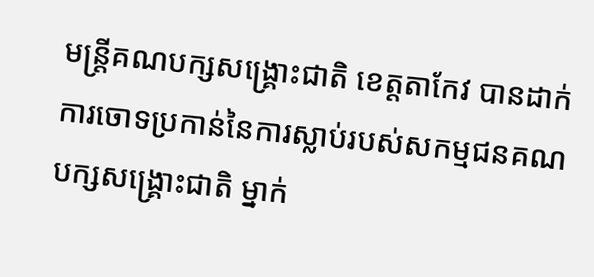មន្ត្រីគណបក្សសង្គ្រោះជាតិ ខេត្តតាកែវ បានដាក់ការចោទប្រកាន់នៃការស្លាប់របស់សកម្មជនគណបក្សសង្គ្រោះជាតិ ម្នាក់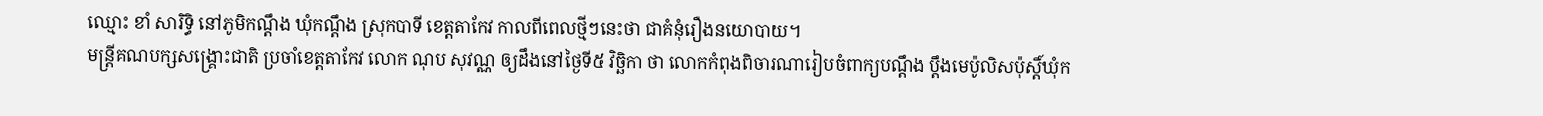ឈ្មោះ ខាំ សារិទ្ធិ នៅភូមិកណ្ដឹង ឃុំកណ្ដឹង ស្រុកបាទី ខេត្តតាកែវ កាលពីពេលថ្មីៗនេះថា ជាគំនុំរឿងនយោបាយ។
មន្ត្រីគណបក្សសង្គ្រោះជាតិ ប្រចាំខេត្តតាកែវ លោក ណុប សុវណ្ណ ឲ្យដឹងនៅថ្ងៃទី៥ វិច្ឆិកា ថា លោកកំពុងពិចារណារៀបចំពាក្យបណ្ដឹង ប្ដឹងមេប៉ូលិសប៉ុស្តិ៍ឃុំក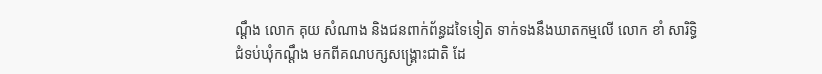ណ្ដឹង លោក គុយ សំណាង និងជនពាក់ព័ន្ធដទៃទៀត ទាក់ទងនឹងឃាតកម្មលើ លោក ខាំ សារិទ្ធិ ជំទប់ឃុំកណ្ដឹង មកពីគណបក្សសង្គ្រោះជាតិ ដែ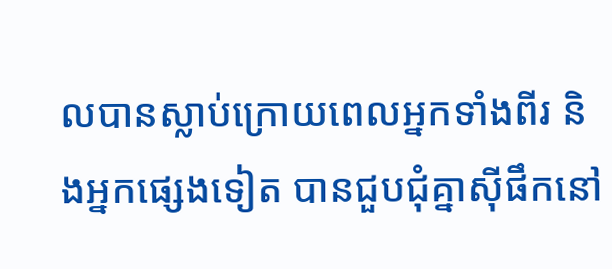លបានស្លាប់ក្រោយពេលអ្នកទាំងពីរ និងអ្នកផ្សេងទៀត បានជួបជុំគ្នាស៊ីផឹកនៅ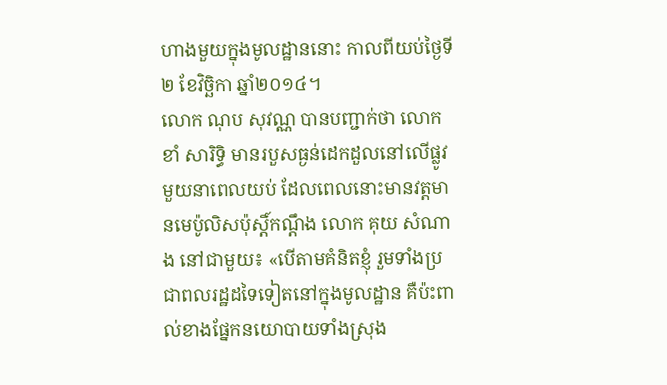ហាងមួយក្នុងមូលដ្ឋាននោះ កាលពីយប់ថ្ងៃទី២ ខែវិច្ឆិកា ឆ្នាំ២០១៤។
លោក ណុប សុវណ្ណ បានបញ្ជាក់ថា លោក ខាំ សារិទ្ធិ មានរបួសធ្ងន់ដេកដួលនៅលើផ្លូវមួយនាពេលយប់ ដែលពេលនោះមានវត្តមានមេប៉ូលិសប៉ុស្តិ៍កណ្ដឹង លោក គុយ សំណាង នៅជាមួយ៖ «បើតាមគំនិតខ្ញុំ រួមទាំងប្រជាពលរដ្ឋដទៃទៀតនៅក្នុងមូលដ្ឋាន គឺប៉ះពាល់ខាងផ្នែកនយោបាយទាំងស្រុង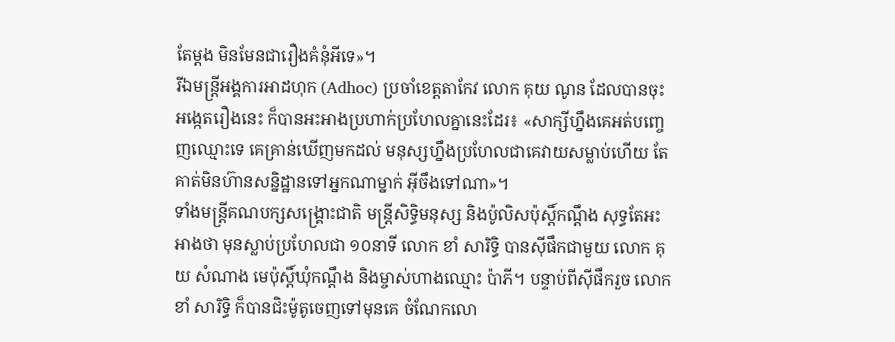តែម្ដង មិនមែនជារឿងគំនុំអីទេ»។
រីឯមន្ត្រីអង្គការអាដហុក (Adhoc) ប្រចាំខេត្តតាកែវ លោក គុយ ណូន ដែលបានចុះអង្កេតរឿងនេះ ក៏បានអះអាងប្រហាក់ប្រហែលគ្នានេះដែរ៖ «សាក្សីហ្នឹងគេអត់បញ្ចេញឈ្មោះទេ គេគ្រាន់ឃើញមកដល់ មនុស្សហ្នឹងប្រហែលជាគេវាយសម្លាប់ហើយ តែគាត់មិនហ៊ានសន្និដ្ឋានទៅអ្នកណាម្នាក់ អ៊ីចឹងទៅណា»។
ទាំងមន្ត្រីគណបក្សសង្គ្រោះជាតិ មន្ត្រីសិទ្ធិមនុស្ស និងប៉ូលិសប៉ុស្តិ៍កណ្ដឹង សុទ្ធតែអះអាងថា មុនស្លាប់ប្រហែលជា ១០នាទី លោក ខាំ សារិទ្ធិ បានស៊ីផឹកជាមួយ លោក គុយ សំណាង មេប៉ុស្តិ៍ឃុំកណ្ដឹង និងម្ចាស់ហាងឈ្មោះ ប៉ាភី។ បន្ទាប់ពីស៊ីផឹករួច លោក ខាំ សារិទ្ធិ ក៏បានជិះម៉ូតូចេញទៅមុនគេ ចំណែកលោ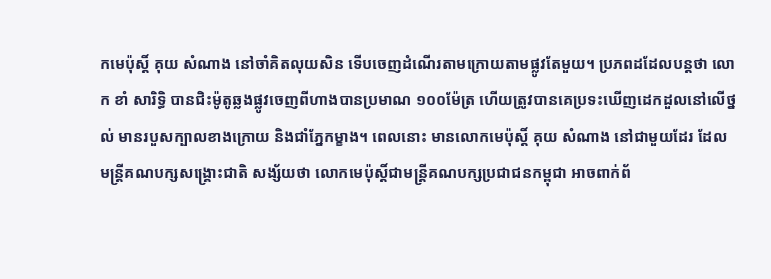កមេប៉ុស្តិ៍ គុយ សំណាង នៅចាំគិតលុយសិន ទើបចេញដំណើរតាមក្រោយតាមផ្លូវតែមួយ។ ប្រភពដដែលបន្តថា លោក ខាំ សារិទ្ធិ បានជិះម៉ូតូឆ្លងផ្លូវចេញពីហាងបានប្រមាណ ១០០ម៉ែត្រ ហើយត្រូវបានគេប្រទះឃើញដេកដួលនៅលើថ្នល់ មានរបួសក្បាលខាងក្រោយ និងជាំភ្នែកម្ខាង។ ពេលនោះ មានលោកមេប៉ុស្តិ៍ គុយ សំណាង នៅជាមួយដែរ ដែលមន្ត្រីគណបក្សសង្គ្រោះជាតិ សង្ស័យថា លោកមេប៉ុស្តិ៍ជាមន្ត្រីគណបក្សប្រជាជនកម្ពុជា អាចពាក់ព័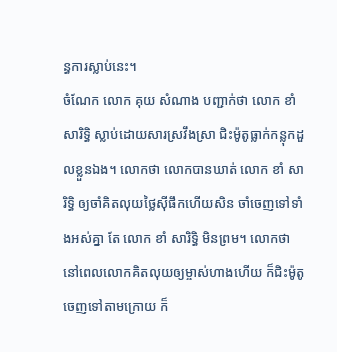ន្ធការស្លាប់នេះ។
ចំណែក លោក គុយ សំណាង បញ្ជាក់ថា លោក ខាំ សារិទ្ធិ ស្លាប់ដោយសារស្រវឹងស្រា ជិះម៉ូតូធ្លាក់កន្លុកដួលខ្លួនឯង។ លោកថា លោកបានឃាត់ លោក ខាំ សារិទ្ធិ ឲ្យចាំគិតលុយថ្លៃស៊ីផឹកហើយសិន ចាំចេញទៅទាំងអស់គ្នា តែ លោក ខាំ សារិទ្ធិ មិនព្រម។ លោកថា នៅពេលលោកគិតលុយឲ្យម្ចាស់ហាងហើយ ក៏ជិះម៉ូតូចេញទៅតាមក្រោយ ក៏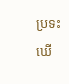ប្រទះឃើ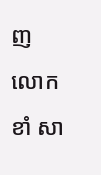ញ លោក ខាំ សា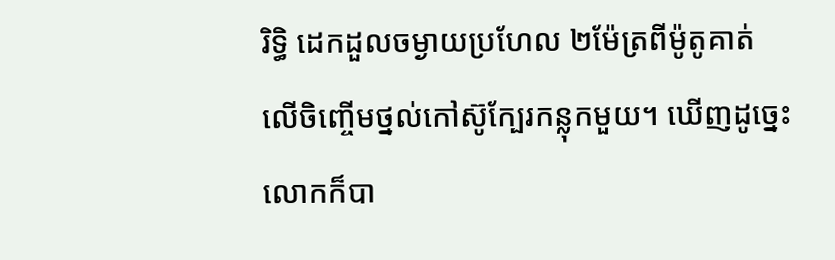រិទ្ធិ ដេកដួលចម្ងាយប្រហែល ២ម៉ែត្រពីម៉ូតូគាត់ លើចិញ្ចើមថ្នល់កៅស៊ូក្បែរកន្លុកមួយ។ ឃើញដូច្នេះ លោកក៏បា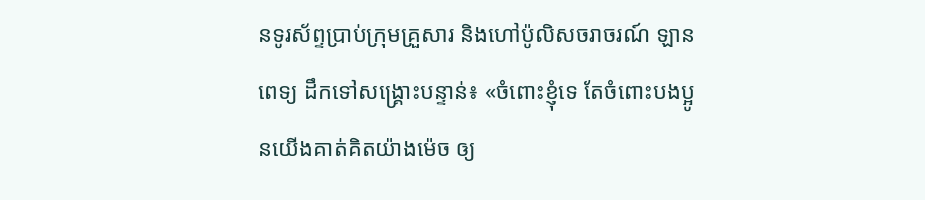នទូរស័ព្ទប្រាប់ក្រុមគ្រួសារ និងហៅប៉ូលិសចរាចរណ៍ ឡានពេទ្យ ដឹកទៅសង្គ្រោះបន្ទាន់៖ «ចំពោះខ្ញុំទេ តែចំពោះបងប្អូនយើងគាត់គិតយ៉ាងម៉េច ឲ្យ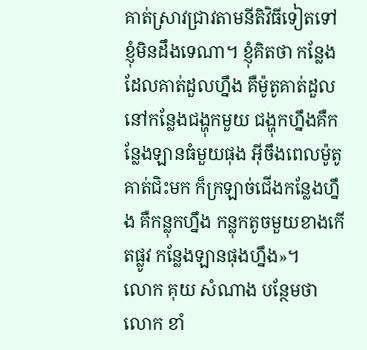គាត់ស្រាវជ្រាវតាមនីតិវិធីទៀតទៅ ខ្ញុំមិនដឹងទេណា។ ខ្ញុំគិតថា កន្លែងដែលគាត់ដួលហ្នឹង គឺម៉ូតូគាត់ដួលនៅកន្លែងជង្ហុកមួយ ជង្ហុកហ្នឹងគឺកន្លែងឡានធំមួយផុង អ៊ីចឹងពេលម៉ូតូគាត់ជិះមក ក៏ក្រឡាច់ជើងកន្លែងហ្នឹង គឺកន្លុកហ្នឹង កន្លុកតូចមួយខាងកើតផ្លូវ កន្លែងឡានផុងហ្នឹង»។
លោក គុយ សំណាង បន្ថែមថា លោក ខាំ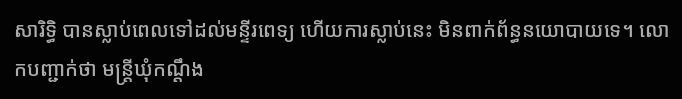សារិទ្ធិ បានស្លាប់ពេលទៅដល់មន្ទីរពេទ្យ ហើយការស្លាប់នេះ មិនពាក់ព័ន្ធនយោបាយទេ។ លោកបញ្ជាក់ថា មន្ត្រីឃុំកណ្ដឹង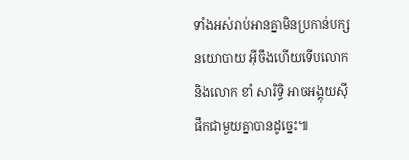ទាំងអស់រាប់អានគ្នាមិនប្រកាន់បក្សនយោបាយ អ៊ីចឹងហើយទើបលោក និងលោក ខាំ សារិទ្ធិ អាចអង្គុយស៊ីផឹកជាមួយគ្នាបានដូច្នេះ៕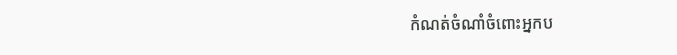កំណត់ចំណាំចំពោះអ្នកប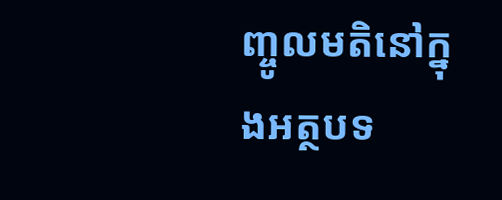ញ្ចូលមតិនៅក្នុងអត្ថបទ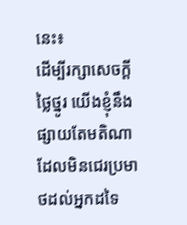នេះ៖
ដើម្បីរក្សាសេចក្ដីថ្លៃថ្នូរ យើងខ្ញុំនឹងផ្សាយតែមតិណា ដែលមិនជេរប្រមាថដល់អ្នកដទៃ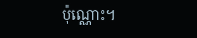ប៉ុណ្ណោះ។